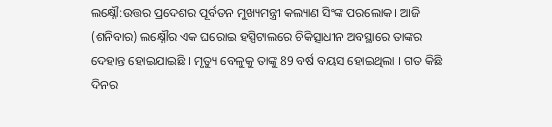ଲକ୍ଷ୍ନୌ:ଉତ୍ତର ପ୍ରଦେଶର ପୂର୍ବତନ ମୁଖ୍ୟମନ୍ତ୍ରୀ କଲ୍ୟାଣ ସିଂଙ୍କ ପରଲୋକ। ଆଜି (ଶନିବାର) ଲକ୍ଷ୍ନୌର ଏକ ଘରୋଇ ହସ୍ପିଟାଲରେ ଚିକିତ୍ସାଧୀନ ଅବସ୍ଥାରେ ତାଙ୍କର ଦେହାନ୍ତ ହୋଇଯାଇଛି । ମୃତ୍ୟୁ ବେଳୁକୁ ତାଙ୍କୁ 89 ବର୍ଷ ବୟସ ହୋଇଥିଲା । ଗତ କିଛି ଦିନର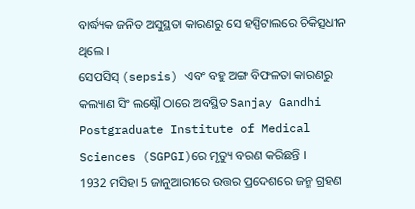ବାର୍ଦ୍ଧ୍ୟକ ଜନିତ ଅସୁସ୍ଥତା କାରଣରୁ ସେ ହସ୍ପିଟାଲରେ ଚିକିତ୍ସଧୀନ ଥିଲେ ।
ସେପସିସ୍ (sepsis) ଏବଂ ବହୁ ଅଙ୍ଗ ବିଫଳତା କାରଣରୁ କଲ୍ୟାଣ ସିଂ ଲକ୍ଷ୍ନୌ ଠାରେ ଅବସ୍ଥିତ Sanjay Gandhi Postgraduate Institute of Medical Sciences (SGPGI)ରେ ମୃତ୍ୟୁ ବରଣ କରିଛନ୍ତି ।
1932 ମସିହା 5 ଜାନୁଆରୀରେ ଉତ୍ତର ପ୍ରଦେଶରେ ଜନ୍ମ ଗ୍ରହଣ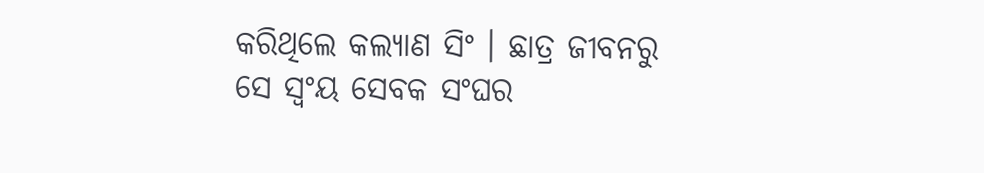କରିଥିଲେ କଲ୍ୟାଣ ସିଂ । ଛାତ୍ର ଜୀବନରୁ ସେ ସ୍ବଂୟ ସେବକ ସଂଘର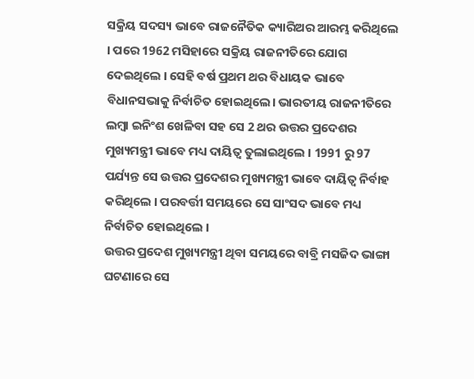ସକ୍ରିୟ ସଦସ୍ୟ ଭାବେ ରାଜନୈତିକ କ୍ୟାରିଅର ଆରମ୍ଭ କରିଥିଲେ । ପରେ 1962 ମସିହାରେ ସକ୍ରିୟ ରାଜନୀତିରେ ଯୋଗ ଦେଇଥିଲେ । ସେହି ବର୍ଷ ପ୍ରଥମ ଥର ବିଧାୟକ ଭାବେ ବିଧାନସଭାକୁ ନିର୍ବାଚିତ ହୋଇଥିଲେ। ଭାରତୀୟ ରାଜନୀତିରେ ଲମ୍ବା ଇନିଂଶ ଖେଳିବା ସହ ସେ 2 ଥର ଉତ୍ତର ପ୍ରଦେଶର ମୁଖ୍ୟମନ୍ତ୍ରୀ ଭାବେ ମଧ୍ୟ ଦାୟିତ୍ବ ତୁଲାଇଥିଲେ । 1991 ରୁ 97 ପର୍ଯ୍ୟନ୍ତ ସେ ଉତ୍ତର ପ୍ରଦେଶର ମୁଖ୍ୟମନ୍ତ୍ରୀ ଭାବେ ଦାୟିତ୍ବ ନିର୍ବାହ କରିଥିଲେ । ପରବର୍ତ୍ତୀ ସମୟରେ ସେ ସାଂସଦ ଭାବେ ମଧ୍ୟ ନିର୍ବାଚିତ ହୋଇଥିଲେ ।
ଉତ୍ତର ପ୍ରଦେଶ ମୁଖ୍ୟମନ୍ତ୍ରୀ ଥିବା ସମୟରେ ବାବ୍ରି ମସଜିଦ ଭାଙ୍ଗା ଘଟଣାରେ ସେ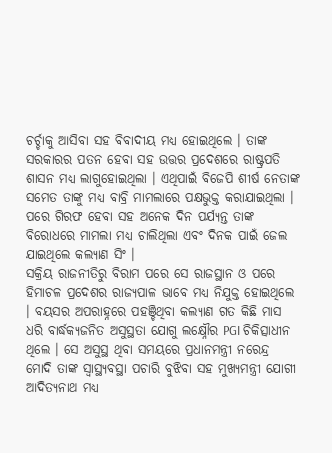ଚର୍ଚ୍ଚାକୁ ଆସିବା ସହ ବିବାଦୀୟ ମଧ୍ୟ ହୋଇଥିଲେ । ତାଙ୍କ ସରକାରର ପତନ ହେବା ସହ ଉତ୍ତର ପ୍ରଦେଶରେ ରାଷ୍ଟ୍ରପତି ଶାସନ ମଧ୍ୟ ଲାଗୁହୋଇଥିଲା । ଏଥିପାଇଁ ବିଜେପି ଶୀର୍ଷ ନେତାଙ୍କ ସମେତ ତାଙ୍କୁ ମଧ୍ୟ ବାବ୍ରି ମାମଲାରେ ପକ୍ଷଭୁକ୍ତ କରାଯାଇଥିଲା । ପରେ ଗିରଫ ହେବା ସହ ଅନେକ ଦିନ ପର୍ଯ୍ୟନ୍ତ ତାଙ୍କ ବିରୋଧରେ ମାମଲା ମଧ୍ୟ ଚାଲିଥିଲା ଏବଂ ଦିନକ ପାଇଁ ଜେଲ ଯାଇଥିଲେ କଲ୍ଯାଣ ସିଂ ।
ସକ୍ରିୟ ରାଜନୀତିରୁ ବିରାମ ପରେ ସେ ରାଜସ୍ଥାନ ଓ ପରେ ହିମାଚଳ ପ୍ରଦେଶର ରାଜ୍ୟପାଳ ଭାବେ ମଧ୍ୟ ନିଯୁକ୍ତ ହୋଇଥିଲେ । ବୟସର ଅପରାହ୍ନରେ ପହଞ୍ଚିଥିବା କଲ୍ୟାଣ ଗତ କିଛି ମାସ ଧରି ବାର୍ଦ୍ଧକ୍ୟଜନିତ ଅସୁସ୍ଥତା ଯୋଗୁ ଲକ୍ଷ୍ନୌର PGI ଚିକିତ୍ସାଧୀନ ଥିଲେ । ସେ ଅସୁସ୍ଥ ଥିବା ସମୟରେ ପ୍ରଧାନମନ୍ତ୍ରୀ ନରେନ୍ଦ୍ର ମୋଦି ତାଙ୍କ ସ୍ବାସ୍ଥ୍ୟବସ୍ଥା ପଚାରି ବୁଝିବା ସହ ମୁଖ୍ୟମନ୍ତ୍ରୀ ଯୋଗୀ ଆଦିତ୍ୟନାଥ ମଧ୍ୟ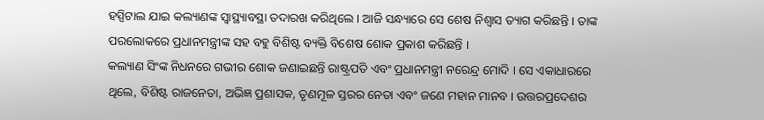ହସ୍ପିଟାଲ ଯାଇ କଲ୍ୟାଣଙ୍କ ସ୍ବାସ୍ଥ୍ୟାବସ୍ଥା ତଦାରଖ କରିଥିଲେ । ଆଜି ସନ୍ଧ୍ୟାରେ ସେ ଶେଷ ନିଶ୍ବାସ ତ୍ୟାଗ କରିଛନ୍ତି । ତାଙ୍କ ପରଲୋକରେ ପ୍ରଧାନମନ୍ତ୍ରୀଙ୍କ ସହ ବହୁ ବିଶିଷ୍ଟ ବ୍ୟକ୍ତି ବିଶେଷ ଶୋକ ପ୍ରକାଶ କରିଛନ୍ତି ।
କଲ୍ୟାଣ ସିଂଙ୍କ ନିଧନରେ ଗଭୀର ଶୋକ ଜଣାଇଛନ୍ତି ରାଷ୍ଟ୍ରପତି ଏବଂ ପ୍ରଧାନମନ୍ତ୍ରୀ ନରେନ୍ଦ୍ର ମୋଦି । ସେ ଏକାଧାରରେ ଥିଲେ, ବିଶିଷ୍ଟ ରାଜନେତା, ଅଭିଜ୍ଞ ପ୍ରଶାସକ, ତୃଣମୂଳ ସ୍ତରର ନେତା ଏବଂ ଜଣେ ମହାନ ମାନବ । ଉତ୍ତରପ୍ରଦେଶର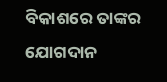ବିକାଶରେ ତାଙ୍କର ଯୋଗଦାନ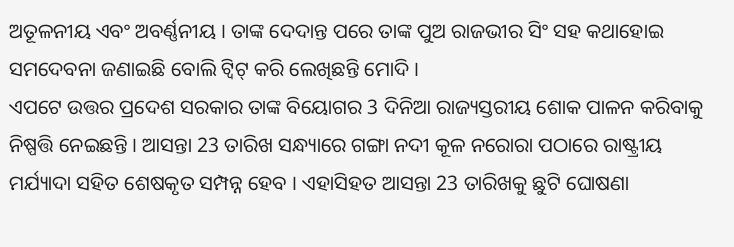ଅତୂଳନୀୟ ଏବଂ ଅବର୍ଣ୍ଣନୀୟ । ତାଙ୍କ ଦେଦାନ୍ତ ପରେ ତାଙ୍କ ପୁଅ ରାଜଭୀର ସିଂ ସହ କଥାହୋଇ ସମଦେବନା ଜଣାଇଛି ବୋଲି ଟ୍ବିଟ୍ କରି ଲେଖିଛନ୍ତି ମୋଦି ।
ଏପଟେ ଉତ୍ତର ପ୍ରଦେଶ ସରକାର ତାଙ୍କ ବିୟୋଗର 3 ଦିନିଆ ରାଜ୍ୟସ୍ତରୀୟ ଶୋକ ପାଳନ କରିବାକୁ ନିଷ୍ପତ୍ତି ନେଇଛନ୍ତି । ଆସନ୍ତା 23 ତାରିଖ ସନ୍ଧ୍ୟାରେ ଗଙ୍ଗା ନଦୀ କୂଳ ନରୋରା ପଠାରେ ରାଷ୍ଟ୍ରୀୟ ମର୍ଯ୍ୟାଦା ସହିତ ଶେଷକୃତ ସମ୍ପନ୍ନ ହେବ । ଏହାସିହତ ଆସନ୍ତା 23 ତାରିଖକୁ ଛୁଟି ଘୋଷଣା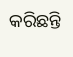କରିଛନ୍ତି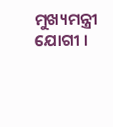ମୁଖ୍ୟମନ୍ତ୍ରୀ ଯୋଗୀ ।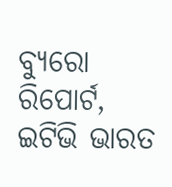ବ୍ୟୁରୋ ରିପୋର୍ଟ, ଇଟିଭି ଭାରତ